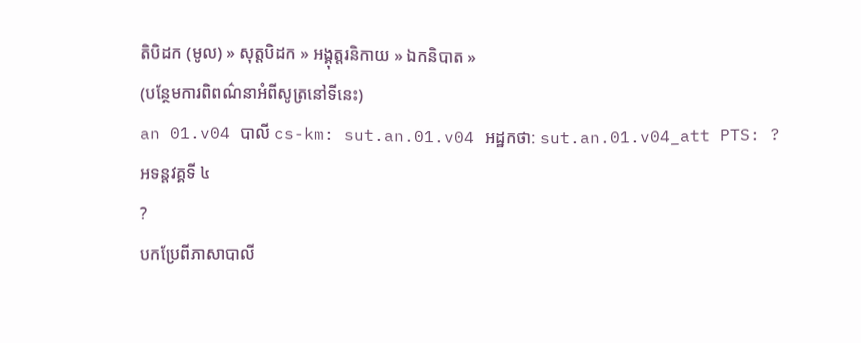តិបិដក (មូល) » សុត្តបិដក » អង្គុត្តរនិកាយ » ឯកនិបាត »
(បន្ថែមការពិពណ៌នាអំពីសូត្រនៅទីនេះ)
an 01.v04 បាលី cs-km: sut.an.01.v04 អដ្ឋកថា: sut.an.01.v04_att PTS: ?
អទន្តវគ្គទី ៤
?
បកប្រែពីភាសាបាលី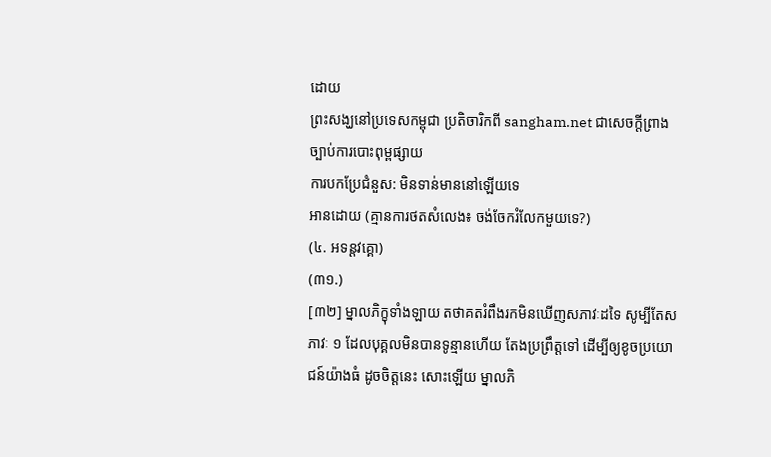ដោយ
ព្រះសង្ឃនៅប្រទេសកម្ពុជា ប្រតិចារិកពី sangham.net ជាសេចក្តីព្រាងច្បាប់ការបោះពុម្ពផ្សាយ
ការបកប្រែជំនួស: មិនទាន់មាននៅឡើយទេ
អានដោយ (គ្មានការថតសំលេង៖ ចង់ចែករំលែកមួយទេ?)
(៤. អទន្តវគ្គោ)
(៣១.)
[៣២] ម្នាលភិក្ខុទាំងឡាយ តថាគតរំពឹងរកមិនឃើញសភាវៈដទៃ សូម្បីតែសភាវៈ ១ ដែលបុគ្គលមិនបានទូន្មានហើយ តែងប្រព្រឹត្តទៅ ដើម្បីឲ្យខូចប្រយោជន៍យ៉ាងធំ ដូចចិត្តនេះ សោះឡើយ ម្នាលភិ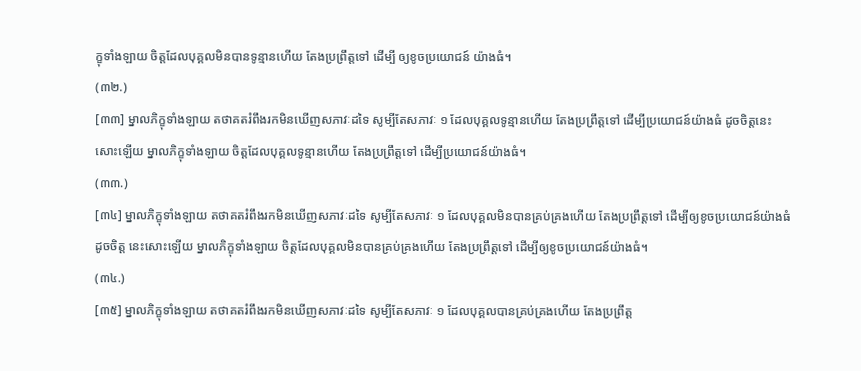ក្ខុទាំងឡាយ ចិត្តដែលបុគ្គលមិនបានទូន្មានហើយ តែងប្រព្រឹត្តទៅ ដើម្បី ឲ្យខូចប្រយោជន៍ យ៉ាងធំ។
(៣២.)
[៣៣] ម្នាលភិក្ខុទាំងឡាយ តថាគតរំពឹងរកមិនឃើញសភាវៈដទៃ សូម្បីតែសភាវៈ ១ ដែលបុគ្គលទូន្មានហើយ តែងប្រព្រឹត្តទៅ ដើម្បីប្រយោជន៍យ៉ាងធំ ដូចចិត្តនេះសោះឡើយ ម្នាលភិក្ខុទាំងឡាយ ចិត្តដែលបុគ្គលទូន្មានហើយ តែងប្រព្រឹត្តទៅ ដើម្បីប្រយោជន៍យ៉ាងធំ។
(៣៣.)
[៣៤] ម្នាលភិក្ខុទាំងឡាយ តថាគតរំពឹងរកមិនឃើញសភាវៈដទៃ សូម្បីតែសភាវៈ ១ ដែលបុគ្គលមិនបានគ្រប់គ្រងហើយ តែងប្រព្រឹត្តទៅ ដើម្បីឲ្យខូចប្រយោជន៍យ៉ាងធំ ដូចចិត្ត នេះសោះឡើយ ម្នាលភិក្ខុទាំងឡាយ ចិត្តដែលបុគ្គលមិនបានគ្រប់គ្រងហើយ តែងប្រព្រឹត្តទៅ ដើម្បីឲ្យខូចប្រយោជន៍យ៉ាងធំ។
(៣៤.)
[៣៥] ម្នាលភិក្ខុទាំងឡាយ តថាគតរំពឹងរកមិនឃើញសភាវៈដទៃ សូម្បីតែសភាវៈ ១ ដែលបុគ្គលបានគ្រប់គ្រងហើយ តែងប្រព្រឹត្ត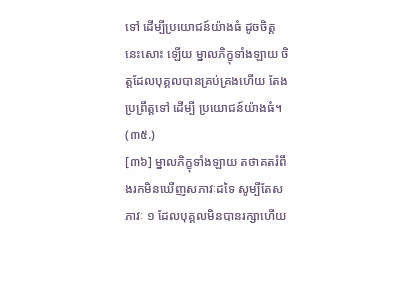ទៅ ដើម្បីប្រយោជន៍យ៉ាងធំ ដូចចិត្តនេះសោះ ឡើយ ម្នាលភិក្ខុទាំងឡាយ ចិត្តដែលបុគ្គលបានគ្រប់គ្រងហើយ តែងប្រព្រឹត្តទៅ ដើម្បី ប្រយោជន៍យ៉ាងធំ។
(៣៥.)
[៣៦] ម្នាលភិក្ខុទាំងឡាយ តថាគតរំពឹងរកមិនឃើញសភាវៈដទៃ សូម្បីតែសភាវៈ ១ ដែលបុគ្គលមិនបានរក្សាហើយ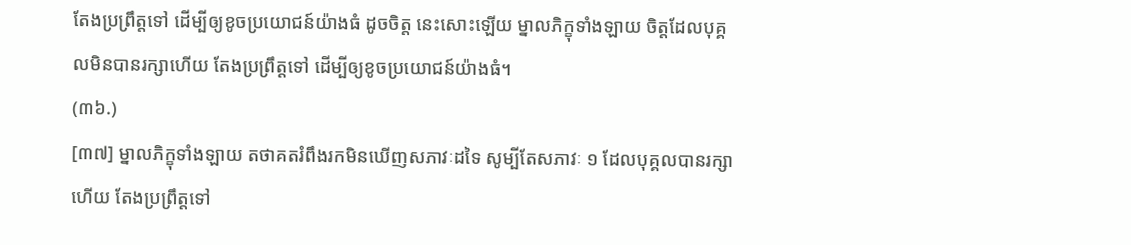តែងប្រព្រឹត្តទៅ ដើម្បីឲ្យខូចប្រយោជន៍យ៉ាងធំ ដូចចិត្ត នេះសោះឡើយ ម្នាលភិក្ខុទាំងឡាយ ចិត្តដែលបុគ្គលមិនបានរក្សាហើយ តែងប្រព្រឹត្តទៅ ដើម្បីឲ្យខូចប្រយោជន៍យ៉ាងធំ។
(៣៦.)
[៣៧] ម្នាលភិក្ខុទាំងឡាយ តថាគតរំពឹងរកមិនឃើញសភាវៈដទៃ សូម្បីតែសភាវៈ ១ ដែលបុគ្គលបានរក្សាហើយ តែងប្រព្រឹត្តទៅ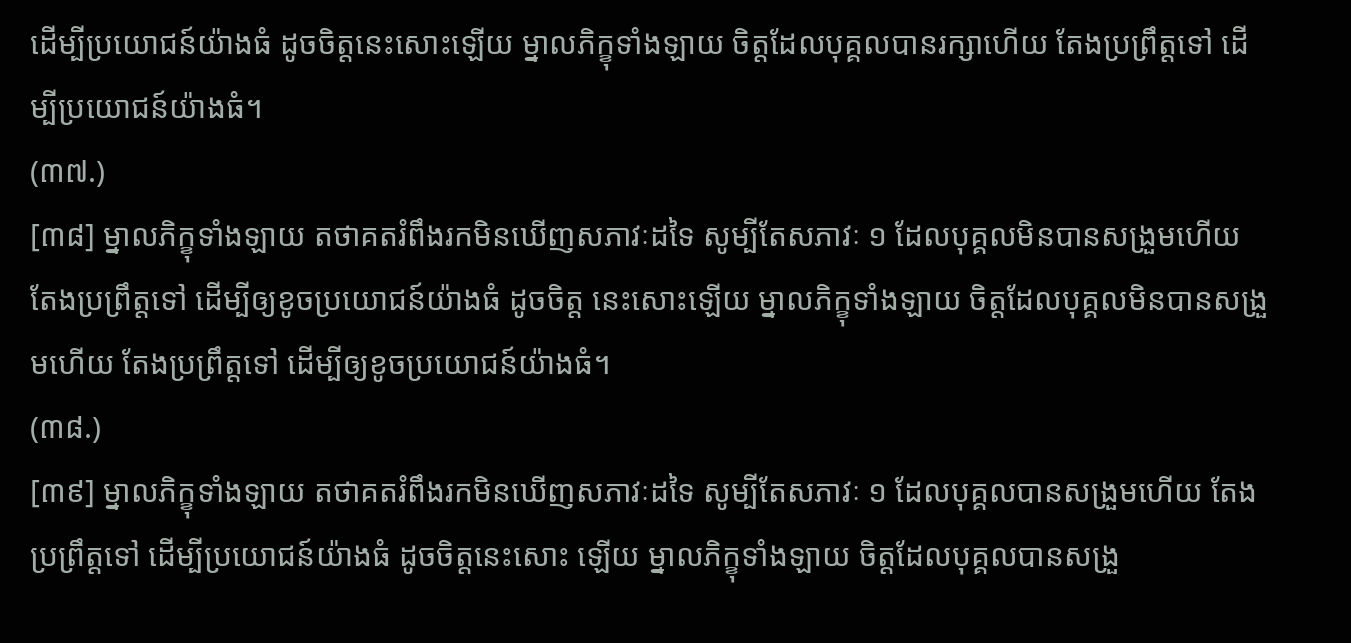ដើម្បីប្រយោជន៍យ៉ាងធំ ដូចចិត្តនេះសោះឡើយ ម្នាលភិក្ខុទាំងឡាយ ចិត្តដែលបុគ្គលបានរក្សាហើយ តែងប្រព្រឹត្តទៅ ដើម្បីប្រយោជន៍យ៉ាងធំ។
(៣៧.)
[៣៨] ម្នាលភិក្ខុទាំងឡាយ តថាគតរំពឹងរកមិនឃើញសភាវៈដទៃ សូម្បីតែសភាវៈ ១ ដែលបុគ្គលមិនបានសង្រួមហើយ តែងប្រព្រឹត្តទៅ ដើម្បីឲ្យខូចប្រយោជន៍យ៉ាងធំ ដូចចិត្ត នេះសោះឡើយ ម្នាលភិក្ខុទាំងឡាយ ចិត្តដែលបុគ្គលមិនបានសង្រួមហើយ តែងប្រព្រឹត្តទៅ ដើម្បីឲ្យខូចប្រយោជន៍យ៉ាងធំ។
(៣៨.)
[៣៩] ម្នាលភិក្ខុទាំងឡាយ តថាគតរំពឹងរកមិនឃើញសភាវៈដទៃ សូម្បីតែសភាវៈ ១ ដែលបុគ្គលបានសង្រួមហើយ តែងប្រព្រឹត្តទៅ ដើម្បីប្រយោជន៍យ៉ាងធំ ដូចចិត្តនេះសោះ ឡើយ ម្នាលភិក្ខុទាំងឡាយ ចិត្តដែលបុគ្គលបានសង្រួ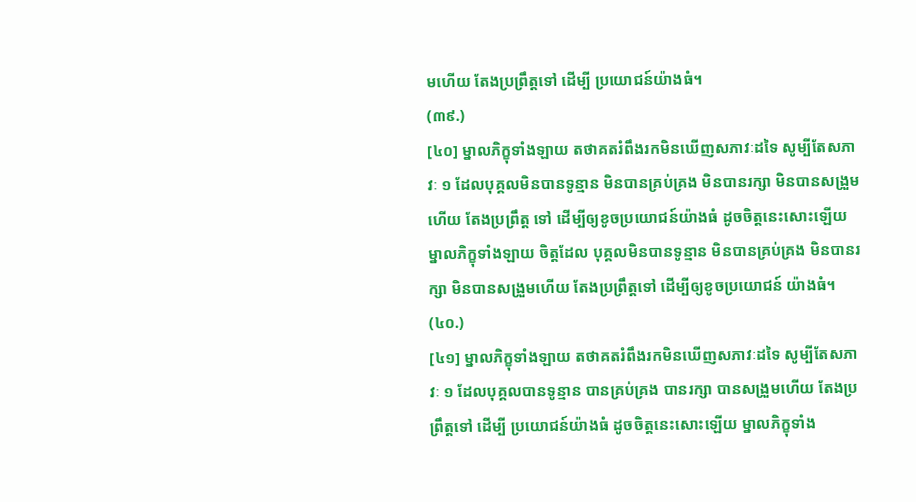មហើយ តែងប្រព្រឹត្តទៅ ដើម្បី ប្រយោជន៍យ៉ាងធំ។
(៣៩.)
[៤០] ម្នាលភិក្ខុទាំងឡាយ តថាគតរំពឹងរកមិនឃើញសភាវៈដទៃ សូម្បីតែសភាវៈ ១ ដែលបុគ្គលមិនបានទូន្មាន មិនបានគ្រប់គ្រង មិនបានរក្សា មិនបានសង្រួមហើយ តែងប្រព្រឹត្ត ទៅ ដើម្បីឲ្យខូចប្រយោជន៍យ៉ាងធំ ដូចចិត្តនេះសោះឡើយ ម្នាលភិក្ខុទាំងឡាយ ចិត្តដែល បុគ្គលមិនបានទូន្មាន មិនបានគ្រប់គ្រង មិនបានរក្សា មិនបានសង្រួមហើយ តែងប្រព្រឹត្តទៅ ដើម្បីឲ្យខូចប្រយោជន៍ យ៉ាងធំ។
(៤០.)
[៤១] ម្នាលភិក្ខុទាំងឡាយ តថាគតរំពឹងរកមិនឃើញសភាវៈដទៃ សូម្បីតែសភាវៈ ១ ដែលបុគ្គលបានទូន្មាន បានគ្រប់គ្រង បានរក្សា បានសង្រួមហើយ តែងប្រព្រឹត្តទៅ ដើម្បី ប្រយោជន៍យ៉ាងធំ ដូចចិត្តនេះសោះឡើយ ម្នាលភិក្ខុទាំង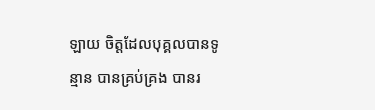ឡាយ ចិត្តដែលបុគ្គលបានទូន្មាន បានគ្រប់គ្រង បានរ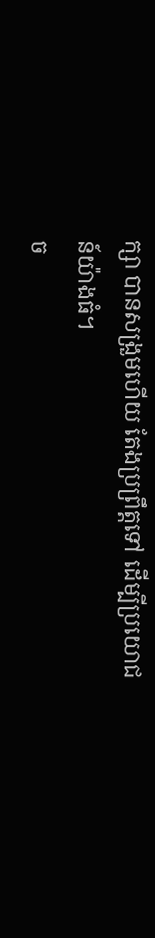ក្សា បានសង្រួមហើយ តែងប្រព្រឹត្តទៅ ដើម្បីប្រយោជន៍យ៉ាងធំ។
ច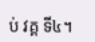ប់ វគ្គ ទី៤។